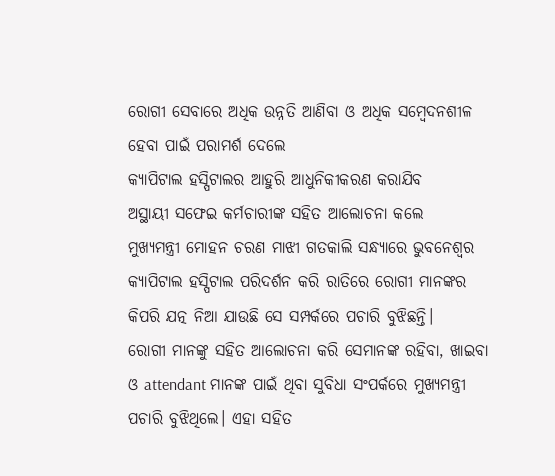ରୋଗୀ ସେବାରେ ଅଧିକ ଉନ୍ନତି ଆଣିବା ଓ ଅଧିକ ସମ୍ବେଦନଶୀଳ ହେବା ପାଇଁ ପରାମର୍ଶ ଦେଲେ
କ୍ୟାପିଟାଲ ହସ୍ପିଟାଲର ଆହୁରି ଆଧୁନିକୀକରଣ କରାଯିବ
ଅସ୍ଥାୟୀ ସଫେଇ କର୍ମଚାରୀଙ୍କ ସହିତ ଆଲୋଚନା କଲେ
ମୁଖ୍ୟମନ୍ତ୍ରୀ ମୋହନ ଚରଣ ମାଝୀ ଗତକାଲି ସନ୍ଧ୍ୟାରେ ଭୁବନେଶ୍ୱର କ୍ୟାପିଟାଲ ହସ୍ପିଟାଲ ପରିଦର୍ଶନ କରି ରାତିରେ ରୋଗୀ ମାନଙ୍କର କିପରି ଯତ୍ନ ନିଆ ଯାଉଛି ସେ ସମ୍ପର୍କରେ ପଚାରି ବୁଝିଛନ୍ତି।
ରୋଗୀ ମାନଙ୍କୁ ସହିତ ଆଲୋଚନା କରି ସେମାନଙ୍କ ରହିବା, ଖାଇବା ଓ attendant ମାନଙ୍କ ପାଇଁ ଥିବା ସୁବିଧା ସଂପର୍କରେ ମୁଖ୍ୟମନ୍ତ୍ରୀ ପଚାରି ବୁଝିଥିଲେ। ଏହା ସହିତ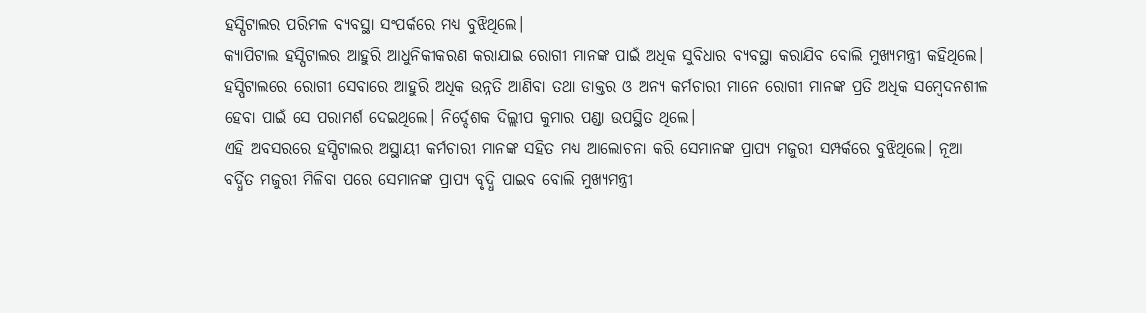ହସ୍ପିଟାଲର ପରିମଳ ବ୍ୟବସ୍ଥା ସଂପର୍କରେ ମଧ୍ୟ ବୁଝିଥିଲେ।
କ୍ୟାପିଟାଲ ହସ୍ପିଟାଲର ଆହୁରି ଆଧୁନିକୀକରଣ କରାଯାଇ ରୋଗୀ ମାନଙ୍କ ପାଇଁ ଅଧିକ ସୁବିଧାର ବ୍ୟବସ୍ଥା କରାଯିବ ବୋଲି ମୁଖ୍ୟମନ୍ତ୍ରୀ କହିଥିଲେ। ହସ୍ପିଟାଲରେ ରୋଗୀ ସେବାରେ ଆହୁରି ଅଧିକ ଉନ୍ନତି ଆଣିବା ତଥା ଡାକ୍ତର ଓ ଅନ୍ୟ କର୍ମଚାରୀ ମାନେ ରୋଗୀ ମାନଙ୍କ ପ୍ରତି ଅଧିକ ସମ୍ବେଦନଶୀଳ ହେବା ପାଇଁ ସେ ପରାମର୍ଶ ଦେଇଥିଲେ। ନିର୍ଦ୍ଦେଶକ ଦିଲ୍ଲୀପ କୁମାର ପଣ୍ଡା ଉପସ୍ଥିତ ଥିଲେ।
ଏହି ଅବସରରେ ହସ୍ପିଟାଲର ଅସ୍ଥାୟୀ କର୍ମଚାରୀ ମାନଙ୍କ ସହିତ ମଧ୍ୟ ଆଲୋଚନା କରି ସେମାନଙ୍କ ପ୍ରାପ୍ୟ ମଜୁରୀ ସମ୍ପର୍କରେ ବୁଝିଥିଲେ। ନୂଆ ବର୍ଦ୍ଧିତ ମଜୁରୀ ମିଳିବା ପରେ ସେମାନଙ୍କ ପ୍ରାପ୍ୟ ବୃଦ୍ଧି ପାଇବ ବୋଲି ମୁଖ୍ୟମନ୍ତ୍ରୀ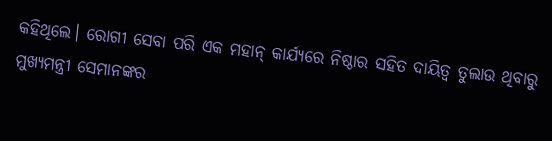କହିଥିଲେ। ରୋଗୀ ସେବା ପରି ଏକ ମହାନ୍ କାର୍ଯ୍ୟରେ ନିଷ୍ଠାର ସହିତ ଦାୟିତ୍ଵ ତୁଲାଉ ଥିବାରୁ ମୁଖ୍ୟମନ୍ତ୍ରୀ ସେମାନଙ୍କର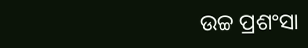ଉଚ୍ଚ ପ୍ରଶଂସା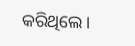କରିଥିଲେ।